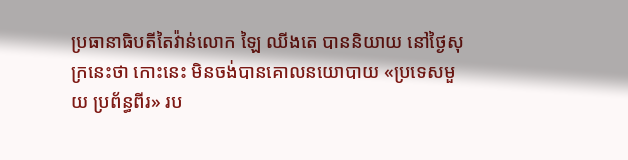ប្រធានាធិបតីតៃវ៉ាន់លោក ឡៃ ឈីងតេ បាននិយាយ នៅថ្ងៃសុក្រនេះថា កោះនេះ មិនចង់បានគោលនយោបាយ «ប្រទេសមួយ ប្រព័ន្ធពីរ» រប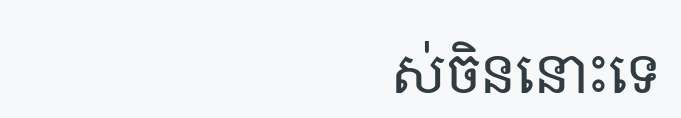ស់ចិននោះទេ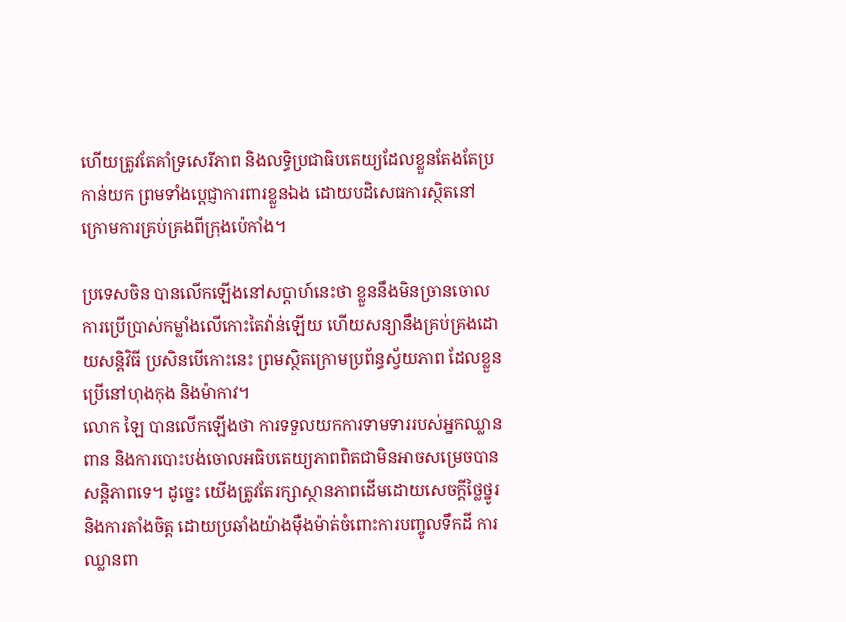ហើយត្រូវតែគាំទ្រសេរីភាព និងលទ្ធិប្រជាធិបតេយ្យដែលខ្លួនតែងតែប្រកាន់យក ព្រមទាំងប្តេជ្ញាការពារខ្លួនឯង ដោយបដិសេធការស្ថិតនៅក្រោមការគ្រប់គ្រងពីក្រុងប៉េកាំង។

ប្រទេសចិន បានលើកឡើងនៅសប្តាហ៍នេះថា ខ្លួននឹងមិនច្រានចោលការប្រើប្រាស់កម្លាំងលើកោះតៃវ៉ាន់ឡើយ ហើយសន្យានឹងគ្រប់គ្រងដោយសន្តិវិធី ប្រសិនបើកោះនេះ ព្រមស្ថិតក្រោមប្រព័ន្ធស្វ័យភាព ដែលខ្លួនប្រើនៅហុងកុង និងម៉ាកាវ។
លោក ឡៃ បានលើកឡើងថា ការទទួលយកការទាមទាររបស់អ្នកឈ្លានពាន និងការបោះបង់ចោលអធិបតេយ្យភាពពិតជាមិនអាចសម្រេចបានសន្តិភាពទេ។ ដូច្នេះ យើងត្រូវតែរក្សាស្ថានភាពដើមដោយសេចក្តីថ្លៃថ្នូរ និងការតាំងចិត្ត ដោយប្រឆាំងយ៉ាងម៉ឺងម៉ាត់ចំពោះការបញ្ចូលទឹកដី ការឈ្លានពា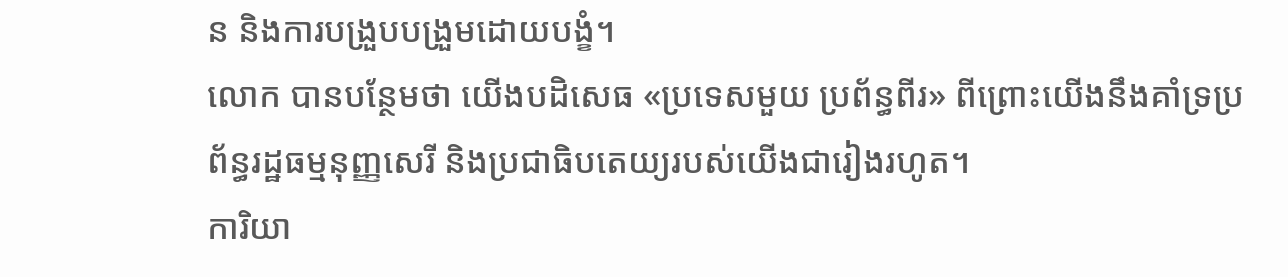ន និងការបង្រួបបង្រួមដោយបង្ខំ។
លោក បានបន្ថែមថា យើងបដិសេធ «ប្រទេសមួយ ប្រព័ន្ធពីរ» ពីព្រោះយើងនឹងគាំទ្រប្រព័ន្ធរដ្ឋធម្មនុញ្ញសេរី និងប្រជាធិបតេយ្យរបស់យើងជារៀងរហូត។
ការិយា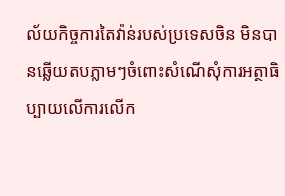ល័យកិច្ចការតៃវ៉ាន់របស់ប្រទេសចិន មិនបានឆ្លើយតបភ្លាមៗចំពោះសំណើសុំការអត្ថាធិប្បាយលើការលើក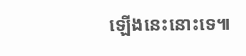ឡើងនេះនោះទេ៕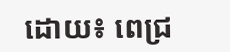ដោយ៖ ពេជ្រ